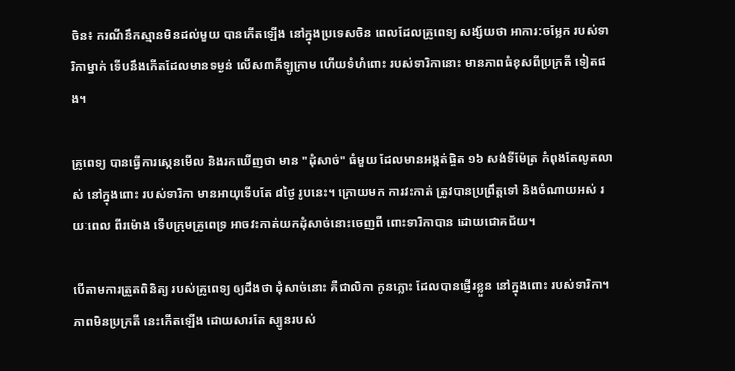ចិន៖ ករណីនឹកស្មានមិនដល់មួយ បានកើតឡើង នៅក្នុងប្រទេសចិន ពេលដែលគ្រូពេទ្យ សង្ស័យថា អាការ:ចម្លែក របស់ទារិកាម្នាក់ ទើបនឹងកើតដែលមានទម្ងន់ លើស៣គីឡូក្រាម ហើយទំហំពោះ របស់ទារិកានោះ មានភាពធំខុសពីប្រក្រតី ទៀតផង។

គ្រូពេទ្យ បានធ្វើការស្កេនមើល និងរកឃើញថា មាន "ដុំសាច់" ធំមួយ ដែលមានអង្កត់ផ្ចិត ១៦ សង់ទីម៉ែត្រ កំពុងតែលូតលាស់ នៅក្នុងពោះ របស់ទារិកា មានអាយុទើបតែ ៨ថ្ងៃ រូបនេះ។ ក្រោយមក ការវះកាត់ ត្រូវបានប្រព្រឹត្តទៅ និងចំណាយអស់ រយៈពេល ពីរម៉ោង ទើបក្រុមគ្រូពេទ្រ អាចវះកាត់យកដុំសាច់នោះចេញពី ពោះទារិកាបាន ដោយជោគជ័យ។

បើតាមការត្រួតពិនិត្យ របស់គ្រូពេទ្យ ឲ្យដឹងថា ដុំសាច់នោះ គឺជាលិកា កូនភ្លោះ ដែលបានផ្ញើរខ្លួន នៅក្នុងពោះ របស់ទារិកា។ ភាពមិនប្រក្រតី នេះកើតឡើង ដោយសារតែ ស្បូនរបស់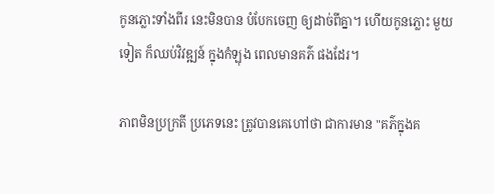កូនភ្លោះទាំងពីរ នេះមិនបាន បំបែកចេញ ឲ្យដាច់ពីគ្នា។ ហើយកូនភ្លោះ មួយទៀត ក៏ឈប់វិវឌ្ឍន៍ ក្នុងកំឡុង ពេលមានគភ៌ ផងដែរ។

ភាពមិនប្រក្រតី ប្រភេទនេះ ត្រូវបានគេហៅថា ជាការមាន "គភ៌ក្នុងគ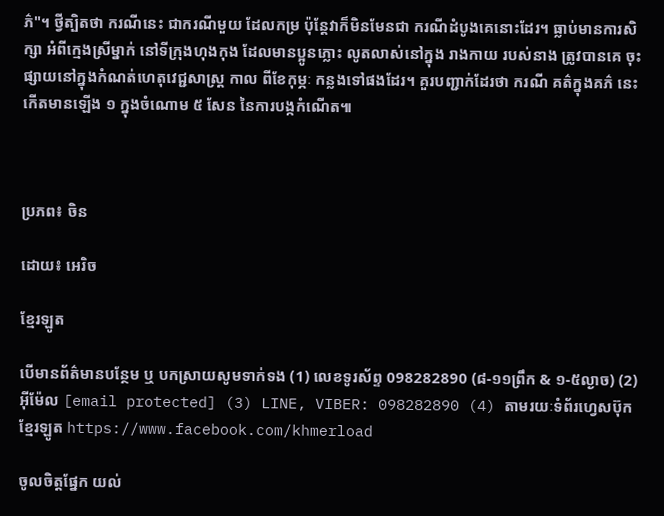ភ៌"។ ថ្វីត្បិតថា ករណីនេះ ជាករណីមួយ ដែលកម្រ ប៉ុន្តែវាក៏មិនមែនជា ករណីដំបូងគេនោះដែរ។ ធ្លាប់មានការសិក្សា អំពីក្មេងស្រីម្នាក់ នៅទីក្រុងហុងកុង ដែលមានប្អូនភ្លោះ លូតលាស់នៅក្នុង រាងកាយ របស់នាង ត្រូវបានគេ ចុះផ្សាយនៅក្នុងកំណត់ហេតុវេជ្ជសាស្រ្ត កាល ពីខែកុម្ភៈ កន្លងទៅផងដែរ។ គួរបញ្ជាក់ដែរថា ករណី គត៌ក្នុងគភ៌ នេះ កើតមានឡើង ១ ក្នុងចំណោម ៥ សែន នៃការបង្កកំណើត៕



ប្រភព៖ ចិន

ដោយ៖ អេរិច

ខ្មែរឡូត

បើមានព័ត៌មានបន្ថែម ឬ បកស្រាយសូមទាក់ទង (1) លេខទូរស័ព្ទ 098282890 (៨-១១ព្រឹក & ១-៥ល្ងាច) (2) អ៊ីម៉ែល [email protected] (3) LINE, VIBER: 098282890 (4) តាមរយៈទំព័រហ្វេសប៊ុកខ្មែរឡូត https://www.facebook.com/khmerload

ចូលចិត្តផ្នែក យល់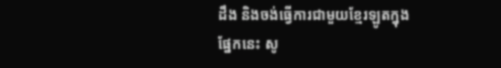ដឹង និងចង់ធ្វើការជាមួយខ្មែរឡូតក្នុងផ្នែកនេះ សូ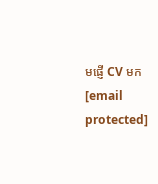មផ្ញើ CV មក [email protected]